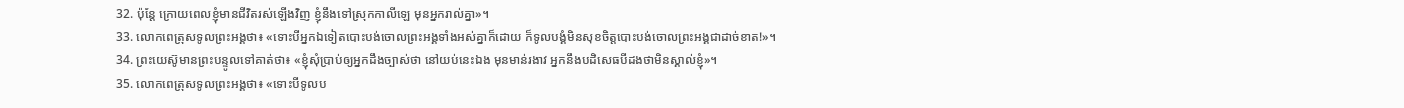32. ប៉ុន្តែ ក្រោយពេលខ្ញុំមានជីវិតរស់ឡើងវិញ ខ្ញុំនឹងទៅស្រុកកាលីឡេ មុនអ្នករាល់គ្នា»។
33. លោកពេត្រុសទូលព្រះអង្គថា៖ «ទោះបីអ្នកឯទៀតបោះបង់ចោលព្រះអង្គទាំងអស់គ្នាក៏ដោយ ក៏ទូលបង្គំមិនសុខចិត្តបោះបង់ចោលព្រះអង្គជាដាច់ខាត!»។
34. ព្រះយេស៊ូមានព្រះបន្ទូលទៅគាត់ថា៖ «ខ្ញុំសុំប្រាប់ឲ្យអ្នកដឹងច្បាស់ថា នៅយប់នេះឯង មុនមាន់រងាវ អ្នកនឹងបដិសេធបីដងថាមិនស្គាល់ខ្ញុំ»។
35. លោកពេត្រុសទូលព្រះអង្គថា៖ «ទោះបីទូលប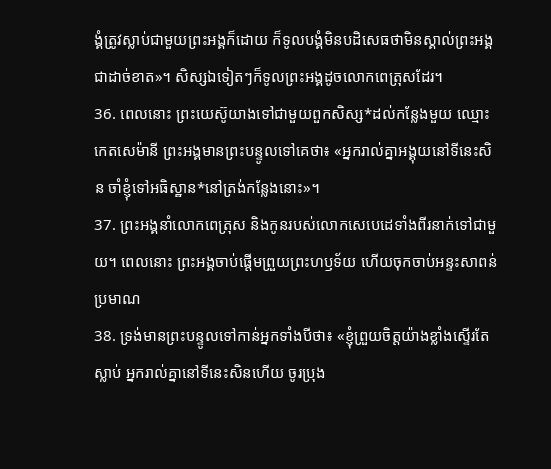ង្គំត្រូវស្លាប់ជាមួយព្រះអង្គក៏ដោយ ក៏ទូលបង្គំមិនបដិសេធថាមិនស្គាល់ព្រះអង្គជាដាច់ខាត»។ សិស្សឯទៀតៗក៏ទូលព្រះអង្គដូចលោកពេត្រុសដែរ។
36. ពេលនោះ ព្រះយេស៊ូយាងទៅជាមួយពួកសិស្ស*ដល់កន្លែងមួយ ឈ្មោះកេតសេម៉ានី ព្រះអង្គមានព្រះបន្ទូលទៅគេថា៖ «អ្នករាល់គ្នាអង្គុយនៅទីនេះសិន ចាំខ្ញុំទៅអធិស្ឋាន*នៅត្រង់កន្លែងនោះ»។
37. ព្រះអង្គនាំលោកពេត្រុស និងកូនរបស់លោកសេបេដេទាំងពីរនាក់ទៅជាមួយ។ ពេលនោះ ព្រះអង្គចាប់ផ្ដើមព្រួយព្រះហឫទ័យ ហើយចុកចាប់អន្ទះសាពន់ប្រមាណ
38. ទ្រង់មានព្រះបន្ទូលទៅកាន់អ្នកទាំងបីថា៖ «ខ្ញុំព្រួយចិត្តយ៉ាងខ្លាំងស្ទើរតែស្លាប់ អ្នករាល់គ្នានៅទីនេះសិនហើយ ចូរប្រុង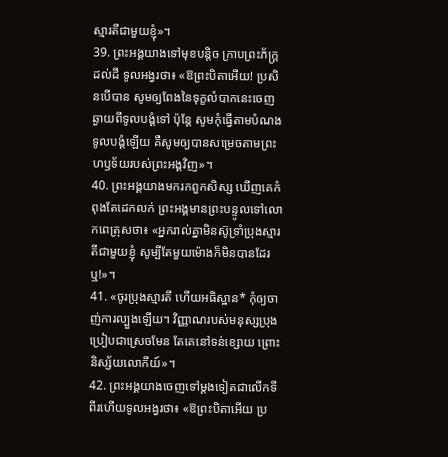ស្មារតីជាមួយខ្ញុំ»។
39. ព្រះអង្គយាងទៅមុខបន្ដិច ក្រាបព្រះភ័ក្ត្រដល់ដី ទូលអង្វរថា៖ «ឱព្រះបិតាអើយ! ប្រសិនបើបាន សូមឲ្យពែងនៃទុក្ខលំបាកនេះចេញឆ្ងាយពីទូលបង្គំទៅ ប៉ុន្តែ សូមកុំធ្វើតាមបំណងទូលបង្គំឡើយ គឺសូមឲ្យបានសម្រេចតាមព្រះហឫទ័យរបស់ព្រះអង្គវិញ»។
40. ព្រះអង្គយាងមករកពួកសិស្ស ឃើញគេកំពុងតែដេកលក់ ព្រះអង្គមានព្រះបន្ទូលទៅលោកពេត្រុសថា៖ «អ្នករាល់គ្នាមិនស៊ូទ្រាំប្រុងស្មារតីជាមួយខ្ញុំ សូម្បីតែមួយម៉ោងក៏មិនបានដែរឬ!»។
41. «ចូរប្រុងស្មារតី ហើយអធិស្ឋាន* កុំឲ្យចាញ់ការល្បួងឡើយ។ វិញ្ញាណរបស់មនុស្សប្រុងប្រៀបជាស្រេចមែន តែគេនៅទន់ខ្សោយ ព្រោះនិស្ស័យលោកីយ៍»។
42. ព្រះអង្គយាងចេញទៅម្ដងទៀតជាលើកទីពីរហើយទូលអង្វរថា៖ «ឱព្រះបិតាអើយ ប្រ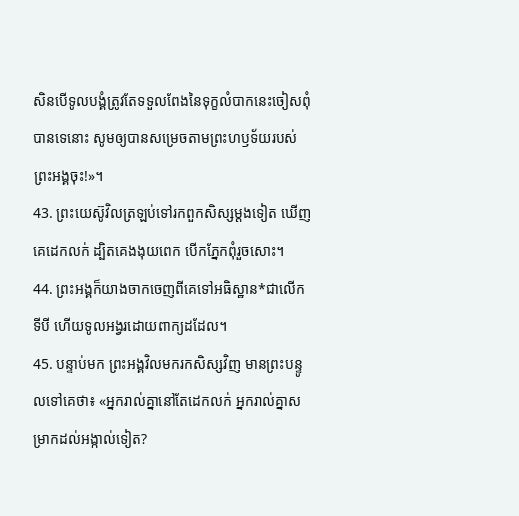សិនបើទូលបង្គំត្រូវតែទទួលពែងនៃទុក្ខលំបាកនេះចៀសពុំបានទេនោះ សូមឲ្យបានសម្រេចតាមព្រះហឫទ័យរបស់ព្រះអង្គចុះ!»។
43. ព្រះយេស៊ូវិលត្រឡប់ទៅរកពួកសិស្សម្ដងទៀត ឃើញគេដេកលក់ ដ្បិតគេងងុយពេក បើកភ្នែកពុំរួចសោះ។
44. ព្រះអង្គក៏យាងចាកចេញពីគេទៅអធិស្ឋាន*ជាលើកទីបី ហើយទូលអង្វរដោយពាក្យដដែល។
45. បន្ទាប់មក ព្រះអង្គវិលមករកសិស្សវិញ មានព្រះបន្ទូលទៅគេថា៖ «អ្នករាល់គ្នានៅតែដេកលក់ អ្នករាល់គ្នាសម្រាកដល់អង្កាល់ទៀត?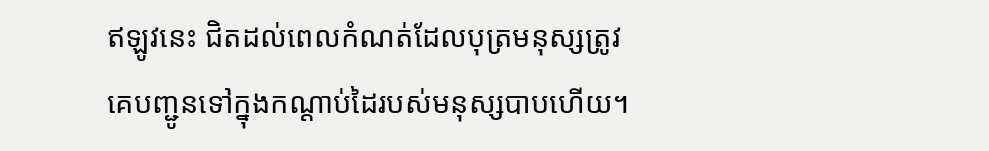ឥឡូវនេះ ជិតដល់ពេលកំណត់ដែលបុត្រមនុស្សត្រូវគេបញ្ជូនទៅក្នុងកណ្ដាប់ដៃរបស់មនុស្សបាបហើយ។